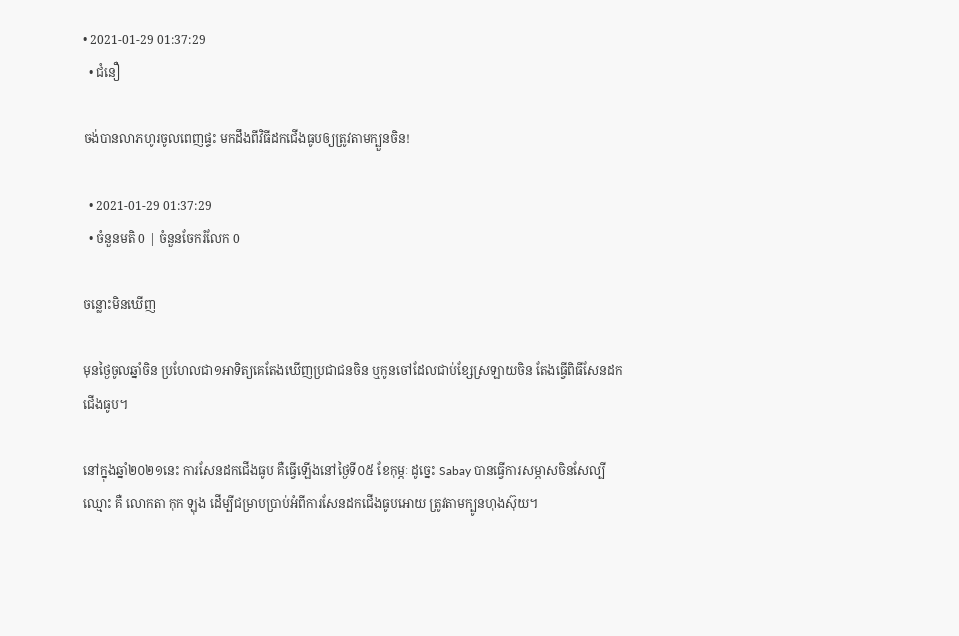• 2021-01-29 01:37:29
  • ជំនឿ

ចង់បានលាភហូរចូលពេញផ្ទះ មកដឹងពីវិធីដកជើងធូបឲ្យត្រូវតាមក្បួនចិន!

  • 2021-01-29 01:37:29
  • ចំនួនមតិ 0 | ចំនួនចែករំលែក 0

ចន្លោះមិនឃើញ

មុនថ្ងៃចូលឆ្នាំចិន ប្រហែលជា១អាទិត្យគេតែងឃើញប្រជាជនចិន ឬកូនចៅដែលជាប់ខ្សែស្រឡាយចិន តែងធ្វើពិធីសែនដកជើងធូប។

នៅក្នុងឆ្នាំ២០២១នេះ ការសែនដកជើងធូប គឺធ្វើឡើងនៅថ្ងៃទី០៥ ខែកុម្ភៈ ដូច្នេះ Sabay បានធ្វើការសម្ភាសចិនសែល្បីឈ្មោះ គឺ លោកតា កុក ឡុង ដើម្បីជម្រាបប្រាប់អំពីការសែនដកជើងធូបអោយ ត្រូវតាមក្បូនហុងស៊ុយ។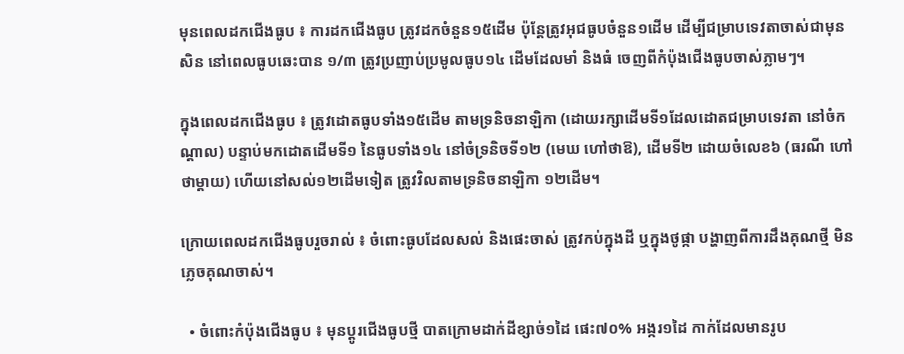មុនពេលដកជើងធូប ៖ ការដកជើងធូប ត្រូវដកចំនួន១៥ដើម ប៉ុន្តែត្រូវអុជធូបចំនួន១ដើម ដើម្បីជម្រាបទេវតាចាស់ជាមុនសិន នៅពេលធូបឆេះបាន ១/៣ ត្រូវប្រញាប់ប្រមូលធូប១៤ ដើមដែលមាំ និងធំ ចេញពីកំប៉ុងជើងធូបចាស់ភ្លាមៗ។

ក្នុងពេលដកជើងធូប ៖ ត្រូវដោតធូបទាំង១៥ដើម តាមទ្រនិចនាឡិកា (ដោយរក្សាដើមទី១ដែលដោតជម្រាបទេវតា នៅចំកណ្តាល) បន្ទាប់មកដោតដើមទី១ នៃធូបទាំង១៤ នៅចំទ្រនិចទី១២ (មេឃ ហៅថាឱ), ដើមទី២ ដោយចំលេខ៦ (ធរណី ហៅថាម្តាយ) ហើយនៅសល់១២ដើមទៀត ត្រូវវិលតាមទ្រនិចនាឡិកា ១២ដើម។

ក្រោយពេលដកជើងធូបរួចរាល់ ៖ ចំពោះធូបដែលសល់ និងផេះចាស់ ត្រូវកប់ក្នុងដី ឬក្នុងថូផ្កា បង្ហាញពីការដឹងគុណថ្មី មិនភ្លេចគុណចាស់។

  • ចំពោះកំប៉ុងជើងធូប ៖ មុនប្តូរជើងធូបថ្មី បាតក្រោមដាក់ដីខ្សាច់១ដៃ ផេះ៧០% អង្ករ១ដៃ កាក់ដែលមានរូប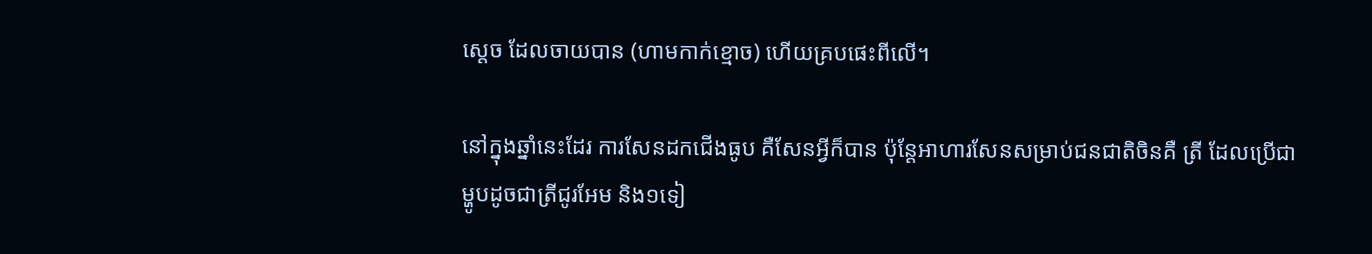ស្តេច ដែលចាយបាន (ហាមកាក់ខ្មោច) ហើយគ្របផេះពីលើ។

នៅក្នុងឆ្នាំនេះដែរ ការសែនដកជើងធូប គឺសែនអ្វីក៏បាន ប៉ុន្តែអាហារសែនសម្រាប់ជនជាតិចិនគឺ ត្រី ដែលប្រើជាម្ហូបដូចជាត្រីជូរអែម និង១ទៀ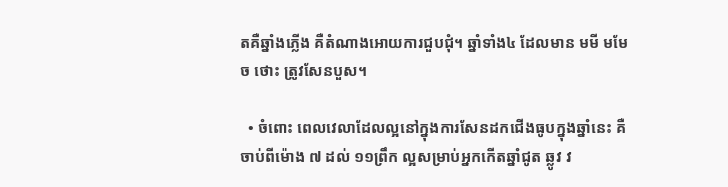តគឺឆ្នាំងភ្លើង គឺតំណាងអោយការជួបជុំ។ ឆ្នាំទាំង៤ ដែលមាន មមី មមែ ច ថោះ ត្រូវសែនបួស។

  • ចំពោះ ពេលវេលាដែលល្អនៅក្នុងការសែនដកជើងធូបក្នុងឆ្នាំនេះ គឺចាប់ពីម៉ោង ៧ ដល់ ១១ព្រឹក ល្អសម្រាប់អ្នកកើតឆ្នាំជូត ឆ្លូវ វ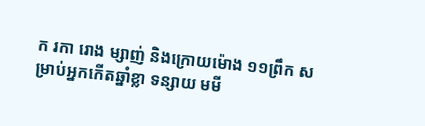ក រកា រោង ម្សាញ់ និងក្រោយម៉ោង ១១ព្រឹក សម្រាប់អ្នកកើតឆ្នាំខ្លា ទន្សាយ មមី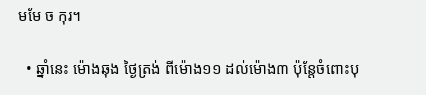មមែ ច កុរ។

  • ឆ្នាំនេះ ម៉ោងឆុង ថ្ងៃត្រង់ ពីម៉ោង១១ ដល់ម៉ោង៣ ប៉ុន្តែចំពោះបុ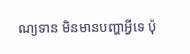ណ្យទាន មិនមានបញ្ហាអ្វីទេ ប៉ុ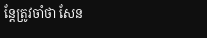ន្តែត្រូវចាំថា សែន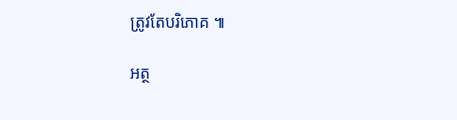ត្រូវតែបរិភោគ ៕

អត្ថ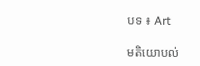បទ ៖ Art

មតិយោបល់